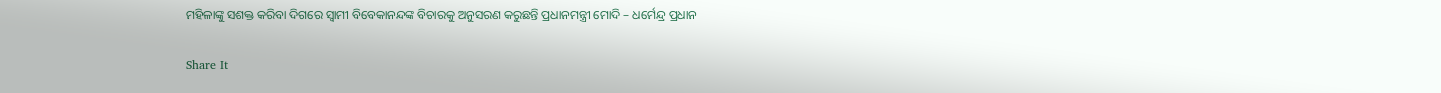ମହିଳାଙ୍କୁ ସଶକ୍ତ କରିବା ଦିଗରେ ସ୍ୱାମୀ ବିବେକାନନ୍ଦଙ୍କ ବିଚାରକୁ ଅନୁସରଣ କରୁଛନ୍ତି ପ୍ରଧାନମନ୍ତ୍ରୀ ମୋଦି – ଧର୍ମେନ୍ଦ୍ର ପ୍ରଧାନ

Share It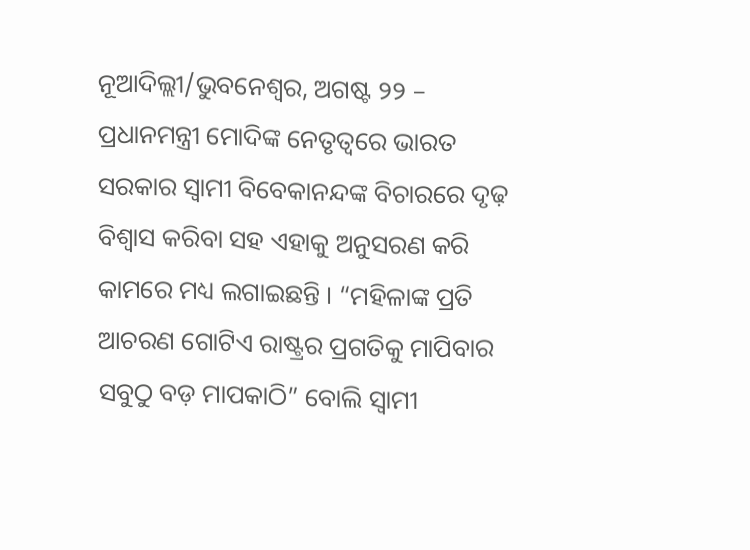ନୂଆଦିଲ୍ଲୀ/ଭୁବନେଶ୍ୱର, ଅଗଷ୍ଟ ୨୨ – ପ୍ରଧାନମନ୍ତ୍ରୀ ମୋଦିଙ୍କ ନେତୃତ୍ୱରେ ଭାରତ ସରକାର ସ୍ୱାମୀ ବିବେକାନନ୍ଦଙ୍କ ବିଚାରରେ ଦୃଢ଼ ବିଶ୍ୱାସ କରିବା ସହ ଏହାକୁ ଅନୁସରଣ କରି କାମରେ ମଧ୍ୟ ଲଗାଇଛନ୍ତି । “ମହିଳାଙ୍କ ପ୍ରତି ଆଚରଣ ଗୋଟିଏ ରାଷ୍ଟ୍ରର ପ୍ରଗତିକୁ ମାପିବାର ସବୁଠୁ ବଡ଼ ମାପକାଠି” ବୋଲି ସ୍ୱାମୀ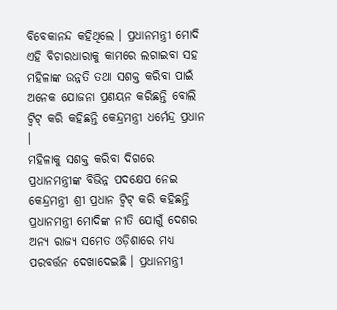ବିବେକାନନ୍ଦ କହିଥିଲେ । ପ୍ରଧାନମନ୍ତ୍ରୀ ମୋଦି ଏହି ବିଚାରଧାରାକୁ କାମରେ ଲଗାଇବା ସହ ମହିଳାଙ୍କ ଉନ୍ନତି ତଥା ସଶକ୍ତ କରିବା ପାଇଁ ଅନେକ ଯୋଜନା ପ୍ରଣୟନ କରିଛନ୍ତି ବୋଲି ଟ୍ୱିଟ୍ କରି କହିଛନ୍ତି କେନ୍ଦ୍ରମନ୍ତ୍ରୀ ଧର୍ମେନ୍ଦ୍ର ପ୍ରଧାନ ।
ମହିଳାକୁ ସଶକ୍ତ କରିବା ଦିଗରେ ପ୍ରଧାନମନ୍ତ୍ରୀଙ୍କ ବିଭିନ୍ନ ପଦକ୍ଷେପ ନେଇ କେନ୍ଦ୍ରମନ୍ତ୍ରୀ ଶ୍ରୀ ପ୍ରଧାନ ଟ୍ୱିଟ୍ କରି କହିଛନ୍ତି ପ୍ରଧାନମନ୍ତ୍ରୀ ମୋଦିଙ୍କ ନୀତି ଯୋଗୁଁ ଦେଶର ଅନ୍ୟ ରାଜ୍ୟ ସମେତ ଓଡ଼ିଶାରେ ମଧ୍ୟ ପରବର୍ତ୍ତନ ଦେଖାଦେଇଛି । ପ୍ରଧାନମନ୍ତ୍ରୀ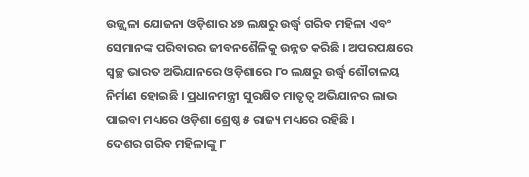ଉଜ୍ଜ୍ୱଳା ଯୋଜନା ଓଡ଼ିଶାର ୪୭ ଲକ୍ଷରୁ ଉର୍ଦ୍ଧ୍ୱ ଗରିବ ମହିଳା ଏବଂ ସେମାନଙ୍କ ପରିବାରର ଜୀବନଶୈଳିକୁ ଉନ୍ନତ କରିଛି । ଅପରପକ୍ଷରେ ସ୍ୱଚ୍ଛ ଭାରତ ଅଭିଯାନରେ ଓଡ଼ିଶାରେ ୮୦ ଲକ୍ଷରୁ ଉର୍ଦ୍ଧ୍ୱ ଶୌଚାଳୟ ନିର୍ମାଣ ହୋଇଛି । ପ୍ରଧାନମନ୍ତ୍ରୀ ସୁରକ୍ଷିତ ମାତୃତ୍ୱ ଅଭିଯାନର ଲାଭ ପାଇବା ମଧ୍ୟରେ ଓଡ଼ିଶା ଶ୍ରେଷ୍ଠ ୫ ରାଜ୍ୟ ମଧ୍ୟରେ ରହିଛି ।
ଦେଶର ଗରିବ ମହିଳାଙ୍କୁ ୮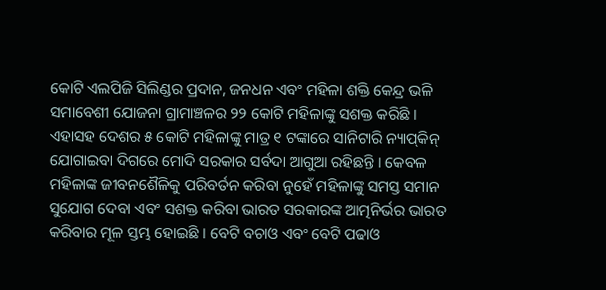କୋଟି ଏଲପିଜି ସିଲିଣ୍ଡର ପ୍ରଦାନ, ଜନଧନ ଏବଂ ମହିଳା ଶକ୍ତି କେନ୍ଦ୍ର ଭଳି ସମାବେଶୀ ଯୋଜନା ଗ୍ରାମାଞ୍ଚଳର ୨୨ କୋଟି ମହିଳାଙ୍କୁ ସଶକ୍ତ କରିଛି । ଏହାସହ ଦେଶର ୫ କୋଟି ମହିଳାଙ୍କୁ ମାତ୍ର ୧ ଟଙ୍କାରେ ସାନିଟାରି ନ୍ୟାପ୍‌କିନ୍ ଯୋଗାଇବା ଦିଗରେ ମୋଦି ସରକାର ସର୍ବଦା ଆଗୁଆ ରହିଛନ୍ତି । କେବଳ ମହିଳାଙ୍କ ଜୀବନଶୈଳିକୁ ପରିବର୍ତନ କରିବା ନୁହେଁ ମହିଳାଙ୍କୁ ସମସ୍ତ ସମାନ ସୁଯୋଗ ଦେବା ଏବଂ ସଶକ୍ତ କରିବା ଭାରତ ସରକାରଙ୍କ ଆତ୍ମନିର୍ଭର ଭାରତ କରିବାର ମୂଳ ସ୍ତମ୍ଭ ହୋଇଛି । ବେଟି ବଚାଓ ଏବଂ ବେଟି ପଢାଓ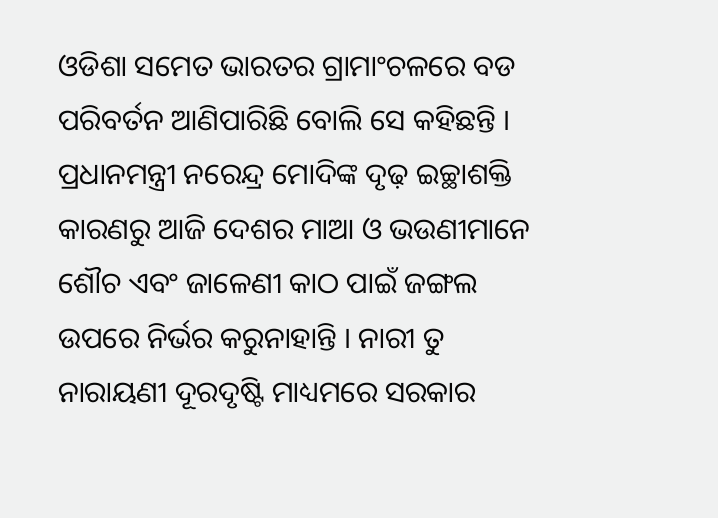ଓଡିଶା ସମେତ ଭାରତର ଗ୍ରାମାଂଚଳରେ ବଡ ପରିବର୍ତନ ଆଣିପାରିଛି ବୋଲି ସେ କହିଛନ୍ତି ।
ପ୍ରଧାନମନ୍ତ୍ରୀ ନରେନ୍ଦ୍ର ମୋଦିଙ୍କ ଦୃଢ଼ ଇଚ୍ଛାଶକ୍ତି କାରଣରୁ ଆଜି ଦେଶର ମାଆ ଓ ଭଉଣୀମାନେ ଶୌଚ ଏବଂ ଜାଳେଣୀ କାଠ ପାଇଁ ଜଙ୍ଗଲ ଉପରେ ନିର୍ଭର କରୁନାହାନ୍ତି । ନାରୀ ତୁ ନାରାୟଣୀ ଦୂରଦୃଷ୍ଟି ମାଧ୍ୟମରେ ସରକାର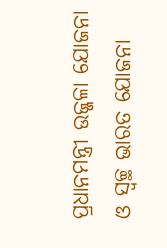ପ୍ରଧାନମନ୍ତ୍ରୀ ଉଜ୍ଜଳା ଯୋଜନା ଓ ସ୍ୱଚ୍ଛ ଭାରତ ଯୋଜନା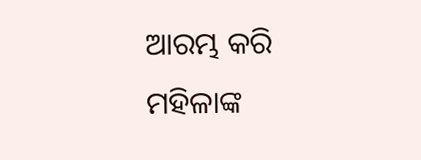ଆରମ୍ଭ କରି ମହିଳାଙ୍କ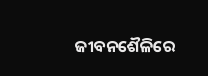ଜୀବନଶୈଳିରେ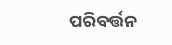ପରିବର୍ତ୍ତନ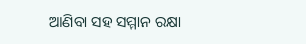ଆଣିବା ସହ ସମ୍ମାନ ରକ୍ଷା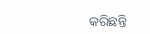କରିଛନ୍ତି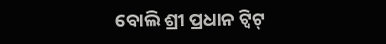ବୋଲି ଶ୍ରୀ ପ୍ରଧାନ ଟ୍ୱିଟ୍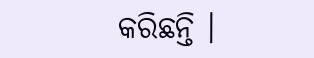କରିଛନ୍ତି ।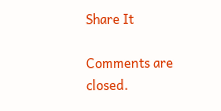Share It

Comments are closed.